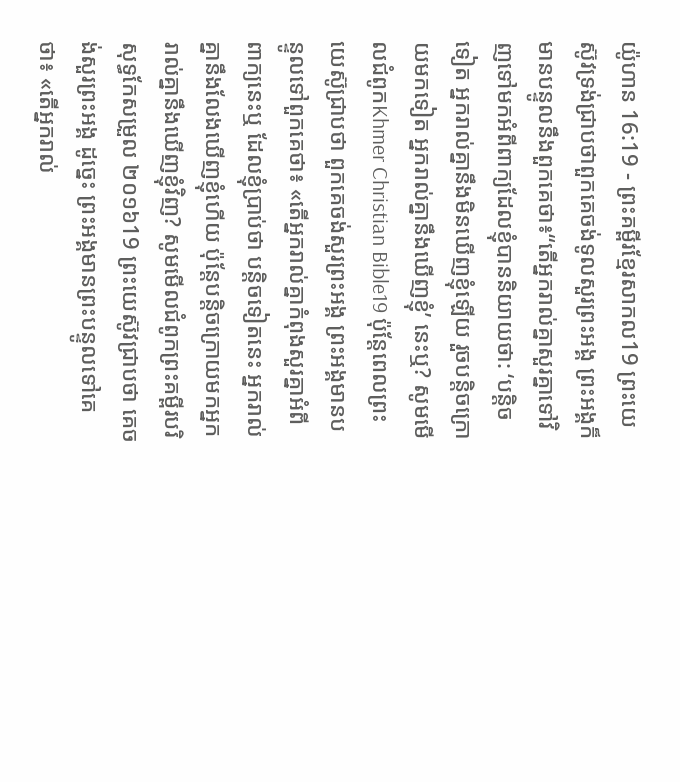យ៉ូហាន 16:19 - ព្រះគម្ពីរខ្មែរសាកល19 ព្រះយេស៊ូវទ្រង់ជ្រាបថាពួកគេចង់ទូលសួរព្រះអង្គ ព្រះអង្គក៏មានបន្ទូលនឹងពួកគេថា៖“តើអ្នករាល់គ្នាសួរគ្នាទៅវិញទៅមកអំពីពាក្យដែលខ្ញុំបាននិយាយថា: ‘បន្តិចទៀត អ្នករាល់គ្នានឹងមិនឃើញខ្ញុំឡើយ រួចបន្តិចក្រោយមកទៀត អ្នករាល់គ្នានឹងឃើញខ្ញុំ’ នេះឬ? សូមមើលជំពូកKhmer Christian Bible19 ប៉ុន្ដែពេលព្រះយេស៊ូជ្រាបថា ពួកគេចង់សួរព្រះអង្គ ព្រះអង្គមានបន្ទូលទៅពួកគេថា៖ «តើអ្នករាល់គ្នាកំពុងសួរគ្នាអំពីពាក្យនេះឬ ដែលខ្ញុំប្រាប់ថា បន្តិចទៀតនេះ អ្នករាល់គ្នានឹងលែងឃើញខ្ញុំហើយ ប៉ុន្ដែបន្តិចក្រោយមកអ្នករាល់គ្នានឹងឃើញខ្ញុំវិញ? សូមមើលជំពូកព្រះគម្ពីរបរិសុទ្ធកែសម្រួល ២០១៦19 ព្រះយេស៊ូវជ្រាបថា គេចង់សួរព្រះអង្គ ដូច្នេះ ព្រះអង្គមានព្រះបន្ទូលទៅគេថា៖ «តើអ្នករាល់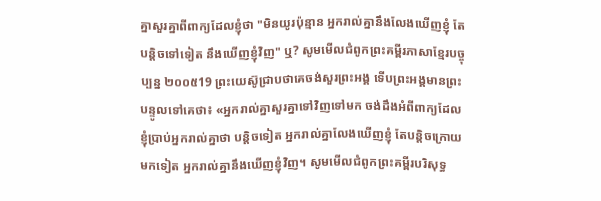គ្នាសួរគ្នាពីពាក្យដែលខ្ញុំថា "មិនយូរប៉ុន្មាន អ្នករាល់គ្នានឹងលែងឃើញខ្ញុំ តែបន្តិចទៅទៀត នឹងឃើញខ្ញុំវិញ" ឬ? សូមមើលជំពូកព្រះគម្ពីរភាសាខ្មែរបច្ចុប្បន្ន ២០០៥19 ព្រះយេស៊ូជ្រាបថាគេចង់សួរព្រះអង្គ ទើបព្រះអង្គមានព្រះបន្ទូលទៅគេថា៖ «អ្នករាល់គ្នាសួរគ្នាទៅវិញទៅមក ចង់ដឹងអំពីពាក្យដែលខ្ញុំប្រាប់អ្នករាល់គ្នាថា បន្តិចទៀត អ្នករាល់គ្នាលែងឃើញខ្ញុំ តែបន្តិចក្រោយមកទៀត អ្នករាល់គ្នានឹងឃើញខ្ញុំវិញ។ សូមមើលជំពូកព្រះគម្ពីរបរិសុទ្ធ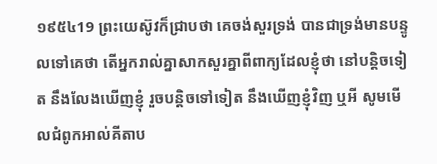១៩៥៤19 ព្រះយេស៊ូវក៏ជ្រាបថា គេចង់សួរទ្រង់ បានជាទ្រង់មានបន្ទូលទៅគេថា តើអ្នករាល់គ្នាសាកសួរគ្នាពីពាក្យដែលខ្ញុំថា នៅបន្តិចទៀត នឹងលែងឃើញខ្ញុំ រួចបន្តិចទៅទៀត នឹងឃើញខ្ញុំវិញ ឬអី សូមមើលជំពូកអាល់គីតាប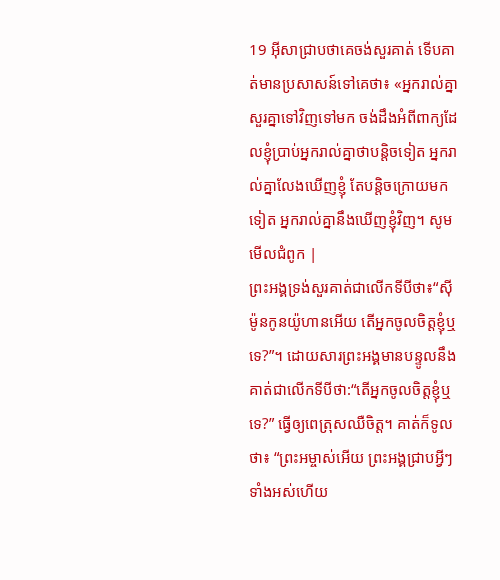19 អ៊ីសាជ្រាបថាគេចង់សួរគាត់ ទើបគាត់មានប្រសាសន៍ទៅគេថា៖ «អ្នករាល់គ្នាសួរគ្នាទៅវិញទៅមក ចង់ដឹងអំពីពាក្យដែលខ្ញុំប្រាប់អ្នករាល់គ្នាថាបន្ដិចទៀត អ្នករាល់គ្នាលែងឃើញខ្ញុំ តែបន្ដិចក្រោយមកទៀត អ្នករាល់គ្នានឹងឃើញខ្ញុំវិញ។ សូមមើលជំពូក |
ព្រះអង្គទ្រង់សួរគាត់ជាលើកទីបីថា៖“ស៊ីម៉ូនកូនយ៉ូហានអើយ តើអ្នកចូលចិត្តខ្ញុំឬទេ?”។ ដោយសារព្រះអង្គមានបន្ទូលនឹងគាត់ជាលើកទីបីថា:“តើអ្នកចូលចិត្តខ្ញុំឬទេ?” ធ្វើឲ្យពេត្រុសឈឺចិត្ត។ គាត់ក៏ទូលថា៖ “ព្រះអម្ចាស់អើយ ព្រះអង្គជ្រាបអ្វីៗទាំងអស់ហើយ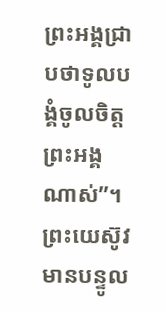ព្រះអង្គជ្រាបថាទូលបង្គំចូលចិត្តព្រះអង្គណាស់”។ ព្រះយេស៊ូវមានបន្ទូល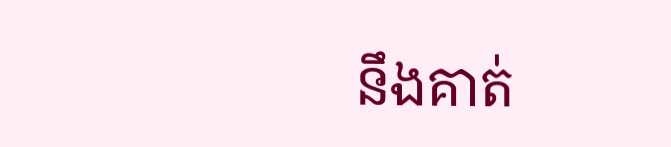នឹងគាត់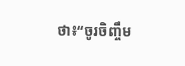ថា៖“ចូរចិញ្ចឹម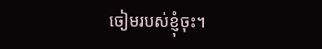ចៀមរបស់ខ្ញុំចុះ។